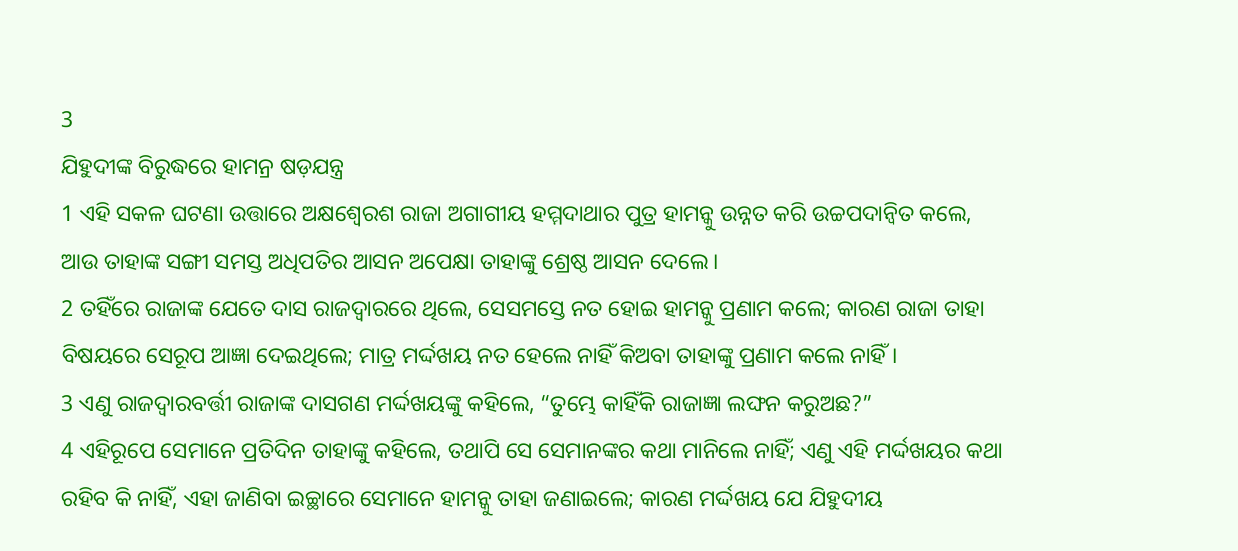3
ଯିହୁଦୀଙ୍କ ବିରୁଦ୍ଧରେ ହାମନ୍ର ଷଡ଼ଯନ୍ତ୍ର
1 ଏହି ସକଳ ଘଟଣା ଉତ୍ତାରେ ଅକ୍ଷଶ୍ୱେରଶ ରାଜା ଅଗାଗୀୟ ହମ୍ମଦାଥାର ପୁତ୍ର ହାମନ୍କୁ ଉନ୍ନତ କରି ଉଚ୍ଚପଦାନ୍ୱିତ କଲେ, ଆଉ ତାହାଙ୍କ ସଙ୍ଗୀ ସମସ୍ତ ଅଧିପତିର ଆସନ ଅପେକ୍ଷା ତାହାଙ୍କୁ ଶ୍ରେଷ୍ଠ ଆସନ ଦେଲେ।
2 ତହିଁରେ ରାଜାଙ୍କ ଯେତେ ଦାସ ରାଜଦ୍ୱାରରେ ଥିଲେ, ସେସମସ୍ତେ ନତ ହୋଇ ହାମନ୍କୁ ପ୍ରଣାମ କଲେ; କାରଣ ରାଜା ତାହା ବିଷୟରେ ସେରୂପ ଆଜ୍ଞା ଦେଇଥିଲେ; ମାତ୍ର ମର୍ଦ୍ଦଖୟ ନତ ହେଲେ ନାହିଁ କିଅବା ତାହାଙ୍କୁ ପ୍ରଣାମ କଲେ ନାହିଁ।
3 ଏଣୁ ରାଜଦ୍ୱାରବର୍ତ୍ତୀ ରାଜାଙ୍କ ଦାସଗଣ ମର୍ଦ୍ଦଖୟଙ୍କୁ କହିଲେ, “ତୁମ୍ଭେ କାହିଁକି ରାଜାଜ୍ଞା ଲଙ୍ଘନ କରୁଅଛ?”
4 ଏହିରୂପେ ସେମାନେ ପ୍ରତିଦିନ ତାହାଙ୍କୁ କହିଲେ, ତଥାପି ସେ ସେମାନଙ୍କର କଥା ମାନିଲେ ନାହିଁ; ଏଣୁ ଏହି ମର୍ଦ୍ଦଖୟର କଥା ରହିବ କି ନାହିଁ, ଏହା ଜାଣିବା ଇଚ୍ଛାରେ ସେମାନେ ହାମନ୍କୁ ତାହା ଜଣାଇଲେ; କାରଣ ମର୍ଦ୍ଦଖୟ ଯେ ଯିହୁଦୀୟ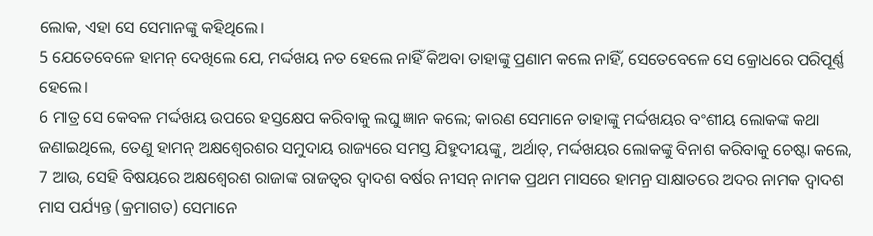ଲୋକ, ଏହା ସେ ସେମାନଙ୍କୁ କହିଥିଲେ।
5 ଯେତେବେଳେ ହାମନ୍ ଦେଖିଲେ ଯେ, ମର୍ଦ୍ଦଖୟ ନତ ହେଲେ ନାହିଁ କିଅବା ତାହାଙ୍କୁ ପ୍ରଣାମ କଲେ ନାହିଁ, ସେତେବେଳେ ସେ କ୍ରୋଧରେ ପରିପୂର୍ଣ୍ଣ ହେଲେ।
6 ମାତ୍ର ସେ କେବଳ ମର୍ଦ୍ଦଖୟ ଉପରେ ହସ୍ତକ୍ଷେପ କରିବାକୁ ଲଘୁ ଜ୍ଞାନ କଲେ; କାରଣ ସେମାନେ ତାହାଙ୍କୁ ମର୍ଦ୍ଦଖୟର ବଂଶୀୟ ଲୋକଙ୍କ କଥା ଜଣାଇଥିଲେ, ତେଣୁ ହାମନ୍ ଅକ୍ଷଶ୍ୱେରଶର ସମୁଦାୟ ରାଜ୍ୟରେ ସମସ୍ତ ଯିହୁଦୀୟଙ୍କୁ, ଅର୍ଥାତ୍, ମର୍ଦ୍ଦଖୟର ଲୋକଙ୍କୁ ବିନାଶ କରିବାକୁ ଚେଷ୍ଟା କଲେ,
7 ଆଉ, ସେହି ବିଷୟରେ ଅକ୍ଷଶ୍ୱେରଶ ରାଜାଙ୍କ ରାଜତ୍ଵର ଦ୍ୱାଦଶ ବର୍ଷର ନୀସନ୍ ନାମକ ପ୍ରଥମ ମାସରେ ହାମନ୍ର ସାକ୍ଷାତରେ ଅଦର ନାମକ ଦ୍ୱାଦଶ ମାସ ପର୍ଯ୍ୟନ୍ତ (କ୍ରମାଗତ) ସେମାନେ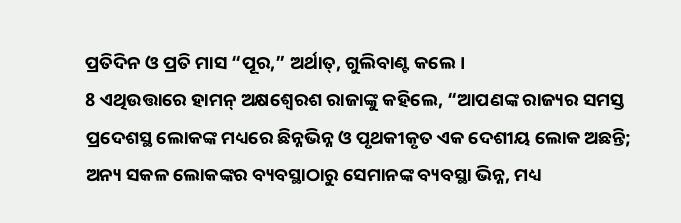ପ୍ରତିଦିନ ଓ ପ୍ରତି ମାସ “ପୂର,” ଅର୍ଥାତ୍, ଗୁଲିବାଣ୍ଟ କଲେ।
8 ଏଥିଉତ୍ତାରେ ହାମନ୍ ଅକ୍ଷଶ୍ୱେରଶ ରାଜାଙ୍କୁ କହିଲେ, “ଆପଣଙ୍କ ରାଜ୍ୟର ସମସ୍ତ ପ୍ରଦେଶସ୍ଥ ଲୋକଙ୍କ ମଧ୍ୟରେ ଛିନ୍ନଭିନ୍ନ ଓ ପୃଥକୀକୃତ ଏକ ଦେଶୀୟ ଲୋକ ଅଛନ୍ତି; ଅନ୍ୟ ସକଳ ଲୋକଙ୍କର ବ୍ୟବସ୍ଥାଠାରୁ ସେମାନଙ୍କ ବ୍ୟବସ୍ଥା ଭିନ୍ନ, ମଧ୍ୟ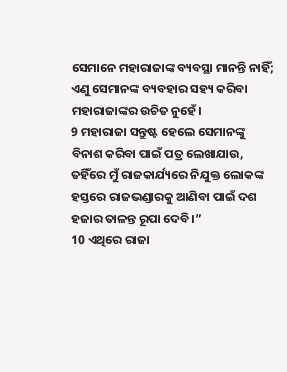ସେମାନେ ମହାରାଜାଙ୍କ ବ୍ୟବସ୍ଥା ମାନନ୍ତି ନାହିଁ; ଏଣୁ ସେମାନଙ୍କ ବ୍ୟବହାର ସହ୍ୟ କରିବା ମହାରାଜାଙ୍କର ଉଚିତ ନୁହେଁ।
9 ମହାରାଜା ସନ୍ତୁଷ୍ଟ ହେଲେ ସେମାନଙ୍କୁ ବିନାଶ କରିବା ପାଇଁ ପତ୍ର ଲେଖାଯାଉ, ତହିଁରେ ମୁଁ ରାଜକାର୍ଯ୍ୟରେ ନିଯୁକ୍ତ ଲୋକଙ୍କ ହସ୍ତରେ ରାଜଭଣ୍ଡାରକୁ ଆଣିବା ପାଇଁ ଦଶ ହଜାର ତାଳନ୍ତ ରୂପା ଦେବି।”
10 ଏଥିରେ ରାଜା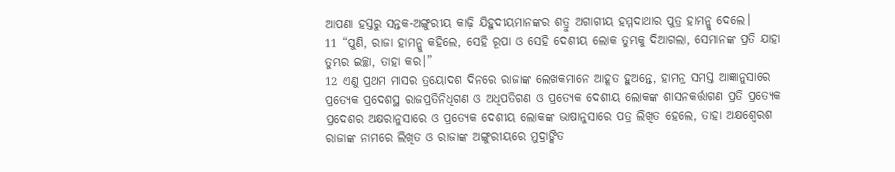ଆପଣା ହସ୍ତରୁ ସନ୍ତକ-ଅଙ୍ଗୁରୀୟ କାଢ଼ି ଯିହୁଦୀୟମାନଙ୍କର ଶତ୍ରୁ ଅଗାଗୀୟ ହମ୍ମଦାଥାର ପୁତ୍ର ହାମନ୍କୁ ଦେଲେ।
11 “ପୁଣି, ରାଜା ହାମନ୍କୁ କହିଲେ, ସେହି ରୂପା ଓ ସେହି ଦେଶୀୟ ଲୋକ ତୁମ୍ଭକୁ ଦିଆଗଲା, ସେମାନଙ୍କ ପ୍ରତି ଯାହା ତୁମ୍ଭର ଇଚ୍ଛା, ତାହା କର।”
12 ଏଣୁ ପ୍ରଥମ ମାସର ତ୍ରୟୋଦଶ ଦିନରେ ରାଜାଙ୍କ ଲେଖକମାନେ ଆହୂତ ହୁଅନ୍ତେ, ହାମନ୍ର ସମସ୍ତ ଆଜ୍ଞାନୁସାରେ ପ୍ରତ୍ୟେକ ପ୍ରଦେଶସ୍ଥ ରାଜପ୍ରତିନିଧିଗଣ ଓ ଅଧିପତିଗଣ ଓ ପ୍ରତ୍ୟେକ ଦେଶୀୟ ଲୋକଙ୍କ ଶାସନକର୍ତ୍ତାଗଣ ପ୍ରତି ପ୍ରତ୍ୟେକ ପ୍ରଦେଶର ଅକ୍ଷରାନୁସାରେ ଓ ପ୍ରତ୍ୟେକ ଦେଶୀୟ ଲୋକଙ୍କ ଭାଷାନୁସାରେ ପତ୍ର ଲିଖିତ ହେଲେ, ତାହା ଅକ୍ଷଶ୍ୱେରଶ ରାଜାଙ୍କ ନାମରେ ଲିଖିତ ଓ ରାଜାଙ୍କ ଅଙ୍ଗୁରୀୟରେ ମୁଦ୍ରାଙ୍କିତ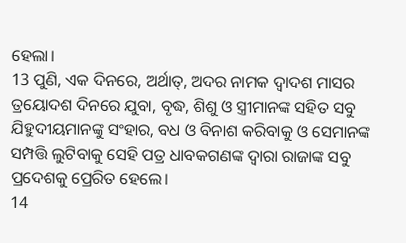ହେଲା।
13 ପୁଣି, ଏକ ଦିନରେ, ଅର୍ଥାତ୍, ଅଦର ନାମକ ଦ୍ୱାଦଶ ମାସର ତ୍ରୟୋଦଶ ଦିନରେ ଯୁବା, ବୃଦ୍ଧ, ଶିଶୁ ଓ ସ୍ତ୍ରୀମାନଙ୍କ ସହିତ ସବୁ ଯିହୁଦୀୟମାନଙ୍କୁ ସଂହାର, ବଧ ଓ ବିନାଶ କରିବାକୁ ଓ ସେମାନଙ୍କ ସମ୍ପତ୍ତି ଲୁଟିବାକୁ ସେହି ପତ୍ର ଧାବକଗଣଙ୍କ ଦ୍ୱାରା ରାଜାଙ୍କ ସବୁ ପ୍ରଦେଶକୁ ପ୍ରେରିତ ହେଲେ।
14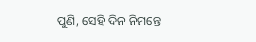ପୁଣି, ସେହି ଦିନ ନିମନ୍ତେ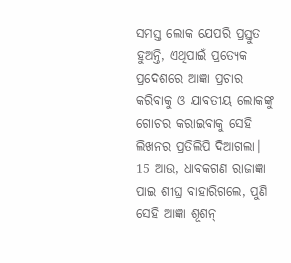ସମସ୍ତ ଲୋକ ଯେପରି ପ୍ରସ୍ତୁତ ହୁଅନ୍ତି, ଏଥିପାଇଁ ପ୍ରତ୍ୟେକ ପ୍ରଦେଶରେ ଆଜ୍ଞା ପ୍ରଚାର କରିବାକୁ ଓ ଯାବତୀୟ ଲୋକଙ୍କୁ ଗୋଚର କରାଇବାକୁ ସେହି ଲିଖନର ପ୍ରତିଲିପି ଦିଆଗଲା।
15 ଆଉ, ଧାବକଗଣ ରାଜାଜ୍ଞା ପାଇ ଶୀଘ୍ର ବାହାରିଗଲେ, ପୁଣି ସେହି ଆଜ୍ଞା ଶୂଶନ୍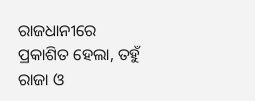ରାଜଧାନୀରେ ପ୍ରକାଶିତ ହେଲା, ତହୁଁ ରାଜା ଓ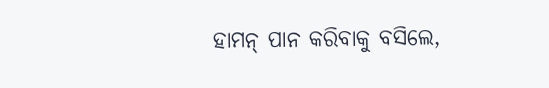ହାମନ୍ ପାନ କରିବାକୁ ବସିଲେ,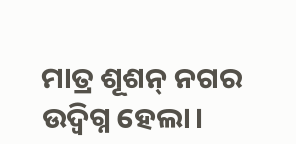ମାତ୍ର ଶୂଶନ୍ ନଗର ଉଦ୍ବିଗ୍ନ ହେଲା।